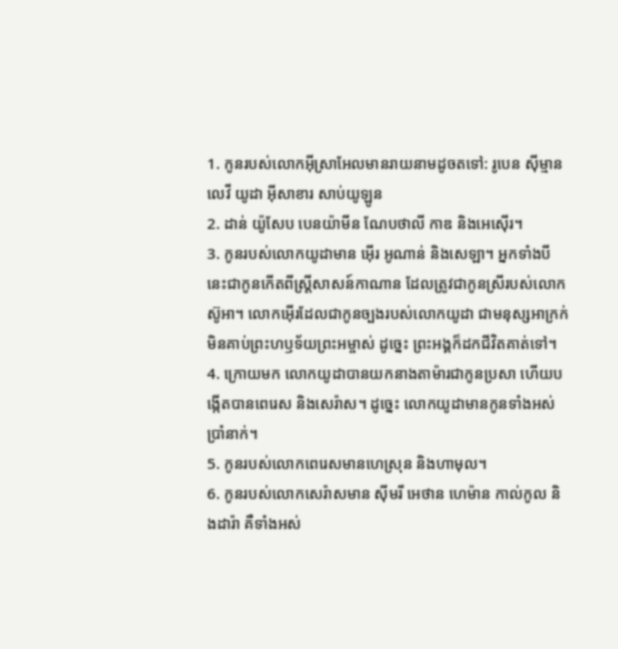1. កូនរបស់លោកអ៊ីស្រាអែលមានរាយនាមដូចតទៅ: រូបេន ស៊ីម្មាន លេវី យូដា អ៊ីសាខារ សាប់យូឡូន
2. ដាន់ យ៉ូសែប បេនយ៉ាមីន ណែបថាលី កាឌ និងអេស៊ើរ។
3. កូនរបស់លោកយូដាមាន អ៊ើរ អូណាន់ និងសេឡា។ អ្នកទាំងបីនេះជាកូនកើតពីស្ត្រីសាសន៍កាណាន ដែលត្រូវជាកូនស្រីរបស់លោកស៊ូអា។ លោកអ៊ើរដែលជាកូនច្បងរបស់លោកយូដា ជាមនុស្សអាក្រក់មិនគាប់ព្រះហឫទ័យព្រះអម្ចាស់ ដូច្នេះ ព្រះអង្គក៏ដកជីវិតគាត់ទៅ។
4. ក្រោយមក លោកយូដាបានយកនាងតាម៉ារជាកូនប្រសា ហើយបង្កើតបានពេរេស និងសេរ៉ាស។ ដូច្នេះ លោកយូដាមានកូនទាំងអស់ប្រាំនាក់។
5. កូនរបស់លោកពេរេសមានហេស្រុន និងហាមុល។
6. កូនរបស់លោកសេរ៉ាសមាន ស៊ីមរី អេថាន ហេម៉ាន កាល់កូល និងដារ៉ា គឺទាំងអស់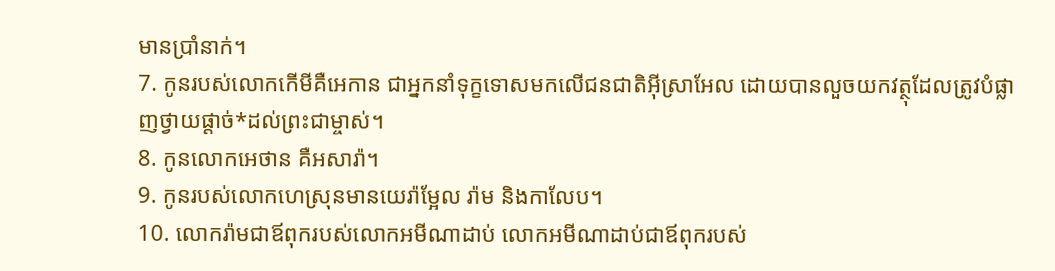មានប្រាំនាក់។
7. កូនរបស់លោកកើមីគឺអេកាន ជាអ្នកនាំទុក្ខទោសមកលើជនជាតិអ៊ីស្រាអែល ដោយបានលួចយកវត្ថុដែលត្រូវបំផ្លាញថ្វាយផ្ដាច់*ដល់ព្រះជាម្ចាស់។
8. កូនលោកអេថាន គឺអសារ៉ា។
9. កូនរបស់លោកហេស្រុនមានយេរ៉ាម្អែល រ៉ាម និងកាលែប។
10. លោករ៉ាមជាឪពុករបស់លោកអមីណាដាប់ លោកអមីណាដាប់ជាឪពុករបស់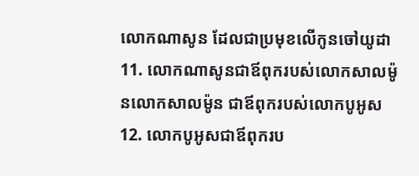លោកណាសូន ដែលជាប្រមុខលើកូនចៅយូដា
11. លោកណាសូនជាឪពុករបស់លោកសាលម៉ូនលោកសាលម៉ូន ជាឪពុករបស់លោកបូអូស
12. លោកបូអូសជាឪពុករប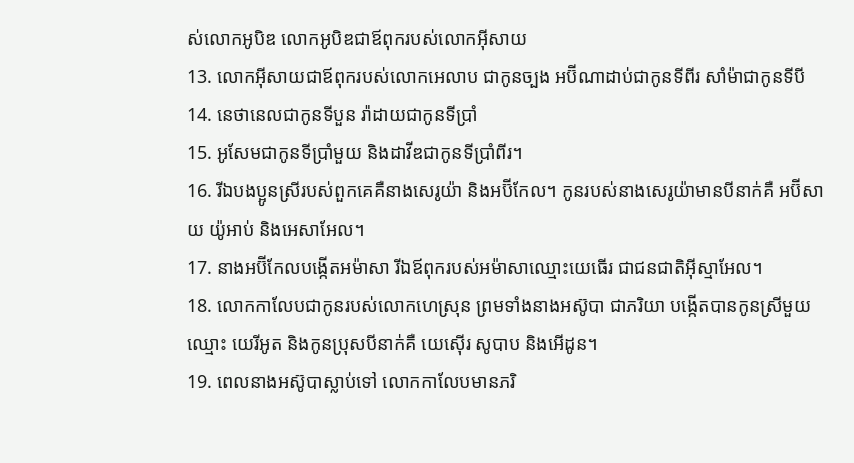ស់លោកអូបិឌ លោកអូបិឌជាឪពុករបស់លោកអ៊ីសាយ
13. លោកអ៊ីសាយជាឪពុករបស់លោកអេលាប ជាកូនច្បង អប៊ីណាដាប់ជាកូនទីពីរ សាំម៉ាជាកូនទីបី
14. នេថានេលជាកូនទីបួន រ៉ាដាយជាកូនទីប្រាំ
15. អូសែមជាកូនទីប្រាំមួយ និងដាវីឌជាកូនទីប្រាំពីរ។
16. រីឯបងប្អូនស្រីរបស់ពួកគេគឺនាងសេរូយ៉ា និងអប៊ីកែល។ កូនរបស់នាងសេរូយ៉ាមានបីនាក់គឺ អប៊ីសាយ យ៉ូអាប់ និងអេសាអែល។
17. នាងអប៊ីកែលបង្កើតអម៉ាសា រីឯឪពុករបស់អម៉ាសាឈ្មោះយេធើរ ជាជនជាតិអ៊ីស្មាអែល។
18. លោកកាលែបជាកូនរបស់លោកហេស្រុន ព្រមទាំងនាងអស៊ូបា ជាភរិយា បង្កើតបានកូនស្រីមួយឈ្មោះ យេរីអូត និងកូនប្រុសបីនាក់គឺ យេស៊ើរ សូបាប និងអើដូន។
19. ពេលនាងអស៊ូបាស្លាប់ទៅ លោកកាលែបមានភរិ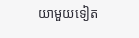យាមួយទៀត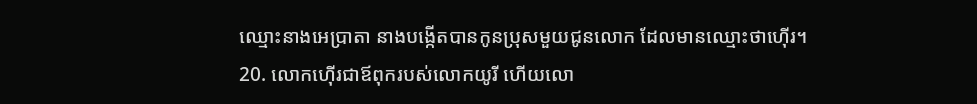ឈ្មោះនាងអេប្រាតា នាងបង្កើតបានកូនប្រុសមួយជូនលោក ដែលមានឈ្មោះថាហ៊ើរ។
20. លោកហ៊ើរជាឪពុករបស់លោកយូរី ហើយលោ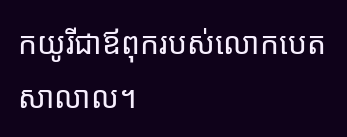កយូរីជាឪពុករបស់លោកបេតសាលាល។